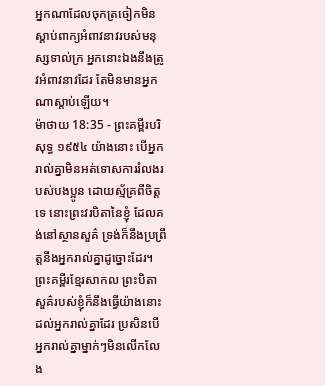អ្នកណាដែលចុកត្រចៀកមិនស្តាប់ពាក្យអំពាវនាវរបស់មនុស្សទាល់ក្រ អ្នកនោះឯងនឹងត្រូវអំពាវនាវដែរ តែមិនមានអ្នកណាស្តាប់ឡើយ។
ម៉ាថាយ 18:35 - ព្រះគម្ពីរបរិសុទ្ធ ១៩៥៤ យ៉ាងនោះ បើអ្នករាល់គ្នាមិនអត់ទោសការរំលងរបស់បងប្អូន ដោយស្ម័គ្រពីចិត្តទេ នោះព្រះវរបិតានៃខ្ញុំ ដែលគង់នៅស្ថានសួគ៌ ទ្រង់ក៏នឹងប្រព្រឹត្តនឹងអ្នករាល់គ្នាដូច្នោះដែរ។ ព្រះគម្ពីរខ្មែរសាកល ព្រះបិតាសួគ៌របស់ខ្ញុំក៏នឹងធ្វើយ៉ាងនោះដល់អ្នករាល់គ្នាដែរ ប្រសិនបើអ្នករាល់គ្នាម្នាក់ៗមិនលើកលែង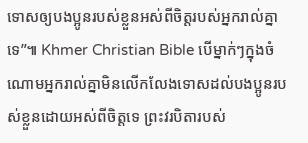ទោសឲ្យបងប្អូនរបស់ខ្លួនអស់ពីចិត្តរបស់អ្នករាល់គ្នាទេ”៕ Khmer Christian Bible បើម្នាក់ៗក្នុងចំណោមអ្នករាល់គ្នាមិនលើកលែងទោសដល់បងប្អូនរបស់ខ្លួនដោយអស់ពីចិត្ដទេ ព្រះវរបិតារបស់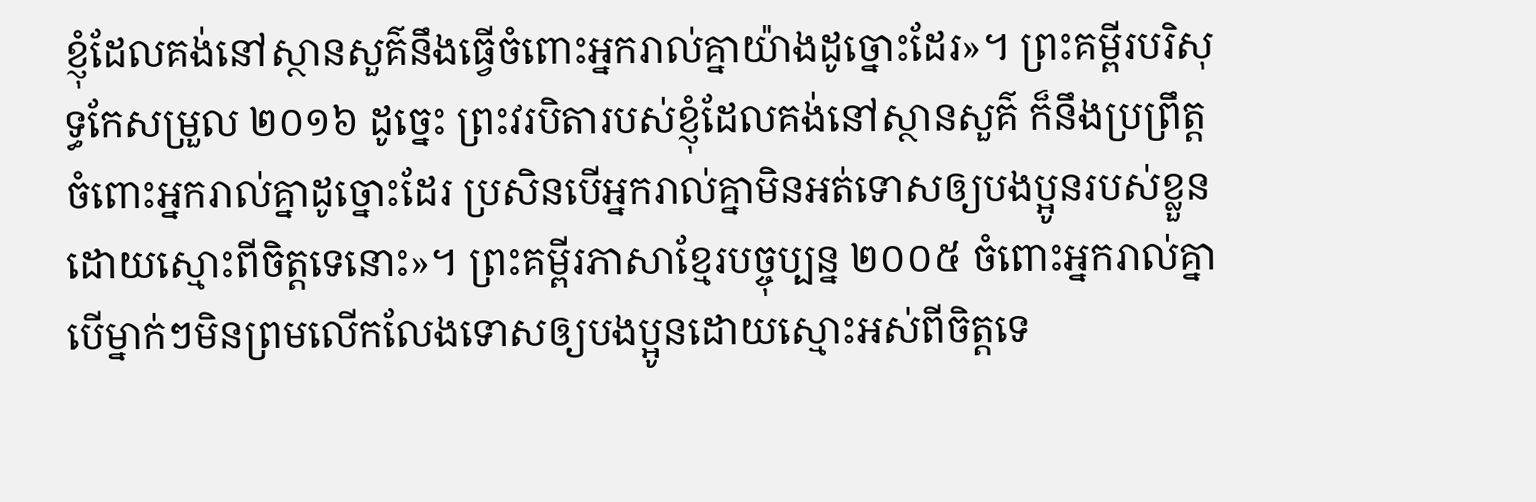ខ្ញុំដែលគង់នៅស្ថានសួគ៌នឹងធ្វើចំពោះអ្នករាល់គ្នាយ៉ាងដូច្នោះដែរ»។ ព្រះគម្ពីរបរិសុទ្ធកែសម្រួល ២០១៦ ដូច្នេះ ព្រះវរបិតារបស់ខ្ញុំដែលគង់នៅស្ថានសួគ៌ ក៏នឹងប្រព្រឹត្តចំពោះអ្នករាល់គ្នាដូច្នោះដែរ ប្រសិនបើអ្នករាល់គ្នាមិនអត់ទោសឲ្យបងប្អូនរបស់ខ្លួន ដោយស្មោះពីចិត្តទេនោះ»។ ព្រះគម្ពីរភាសាខ្មែរបច្ចុប្បន្ន ២០០៥ ចំពោះអ្នករាល់គ្នា បើម្នាក់ៗមិនព្រមលើកលែងទោសឲ្យបងប្អូនដោយស្មោះអស់ពីចិត្តទេ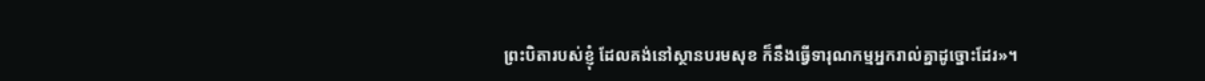ព្រះបិតារបស់ខ្ញុំ ដែលគង់នៅស្ថានបរមសុខ ក៏នឹងធ្វើទារុណកម្មអ្នករាល់គ្នាដូច្នោះដែរ»។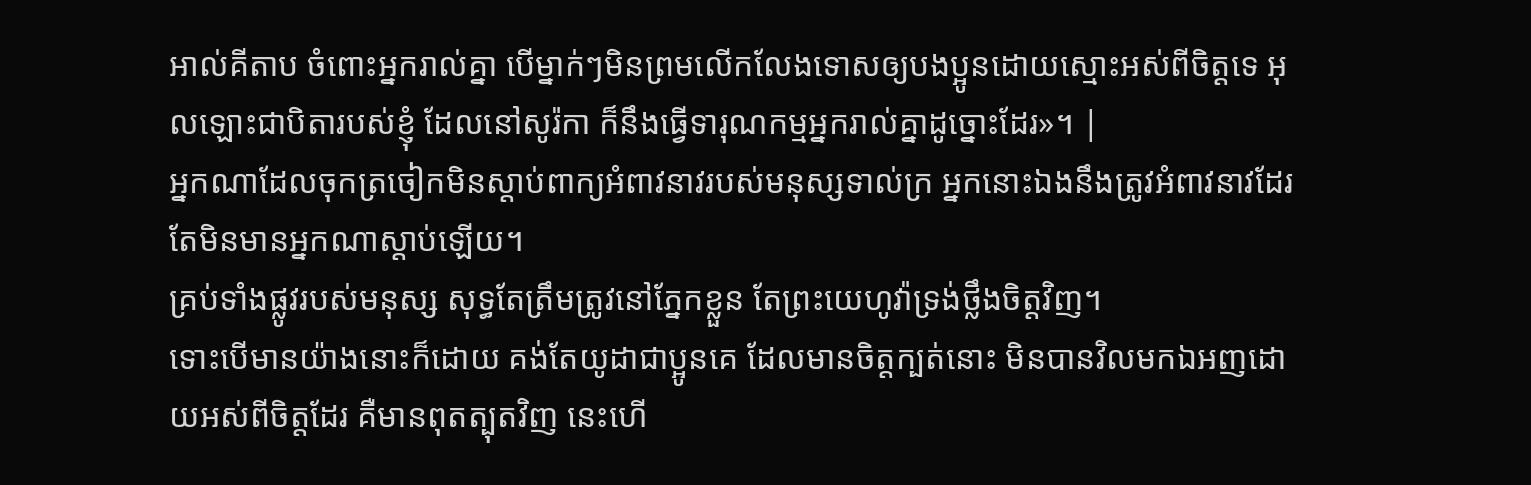អាល់គីតាប ចំពោះអ្នករាល់គ្នា បើម្នាក់ៗមិនព្រមលើកលែងទោសឲ្យបងប្អូនដោយស្មោះអស់ពីចិត្ដទេ អុលឡោះជាបិតារបស់ខ្ញុំ ដែលនៅសូរ៉កា ក៏នឹងធ្វើទារុណកម្មអ្នករាល់គ្នាដូច្នោះដែរ»។ |
អ្នកណាដែលចុកត្រចៀកមិនស្តាប់ពាក្យអំពាវនាវរបស់មនុស្សទាល់ក្រ អ្នកនោះឯងនឹងត្រូវអំពាវនាវដែរ តែមិនមានអ្នកណាស្តាប់ឡើយ។
គ្រប់ទាំងផ្លូវរបស់មនុស្ស សុទ្ធតែត្រឹមត្រូវនៅភ្នែកខ្លួន តែព្រះយេហូវ៉ាទ្រង់ថ្លឹងចិត្តវិញ។
ទោះបើមានយ៉ាងនោះក៏ដោយ គង់តែយូដាជាប្អូនគេ ដែលមានចិត្តក្បត់នោះ មិនបានវិលមកឯអញដោយអស់ពីចិត្តដែរ គឺមានពុតត្បុតវិញ នេះហើ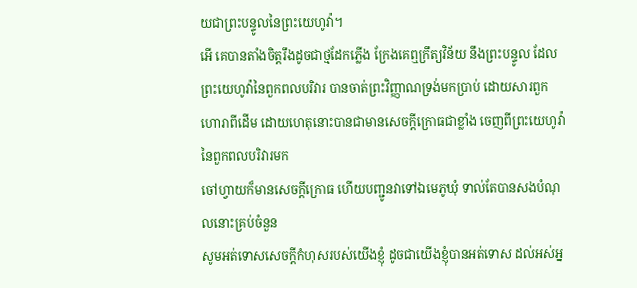យជាព្រះបន្ទូលនៃព្រះយេហូវ៉ា។
អើ គេបានតាំងចិត្តរឹងដូចជាថ្មដែកភ្លើង ក្រែងគេឮក្រឹត្យវិន័យ នឹងព្រះបន្ទូល ដែលព្រះយេហូវ៉ានៃពួកពលបរិវារ បានចាត់ព្រះវិញ្ញាណទ្រង់មកប្រាប់ ដោយសារពួកហោរាពីដើម ដោយហេតុនោះបានជាមានសេចក្ដីក្រោធជាខ្លាំង ចេញពីព្រះយេហូវ៉ានៃពួកពលបរិវារមក
ចៅហ្វាយក៏មានសេចក្ដីក្រោធ ហើយបញ្ជូនវាទៅឯមេភូឃុំ ទាល់តែបានសងបំណុលនោះគ្រប់ចំនួន
សូមអត់ទោសសេចក្ដីកំហុសរបស់យើងខ្ញុំ ដូចជាយើងខ្ញុំបានអត់ទោស ដល់អស់អ្ន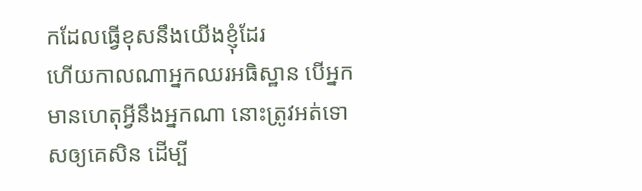កដែលធ្វើខុសនឹងយើងខ្ញុំដែរ
ហើយកាលណាអ្នកឈរអធិស្ឋាន បើអ្នកមានហេតុអ្វីនឹងអ្នកណា នោះត្រូវអត់ទោសឲ្យគេសិន ដើម្បី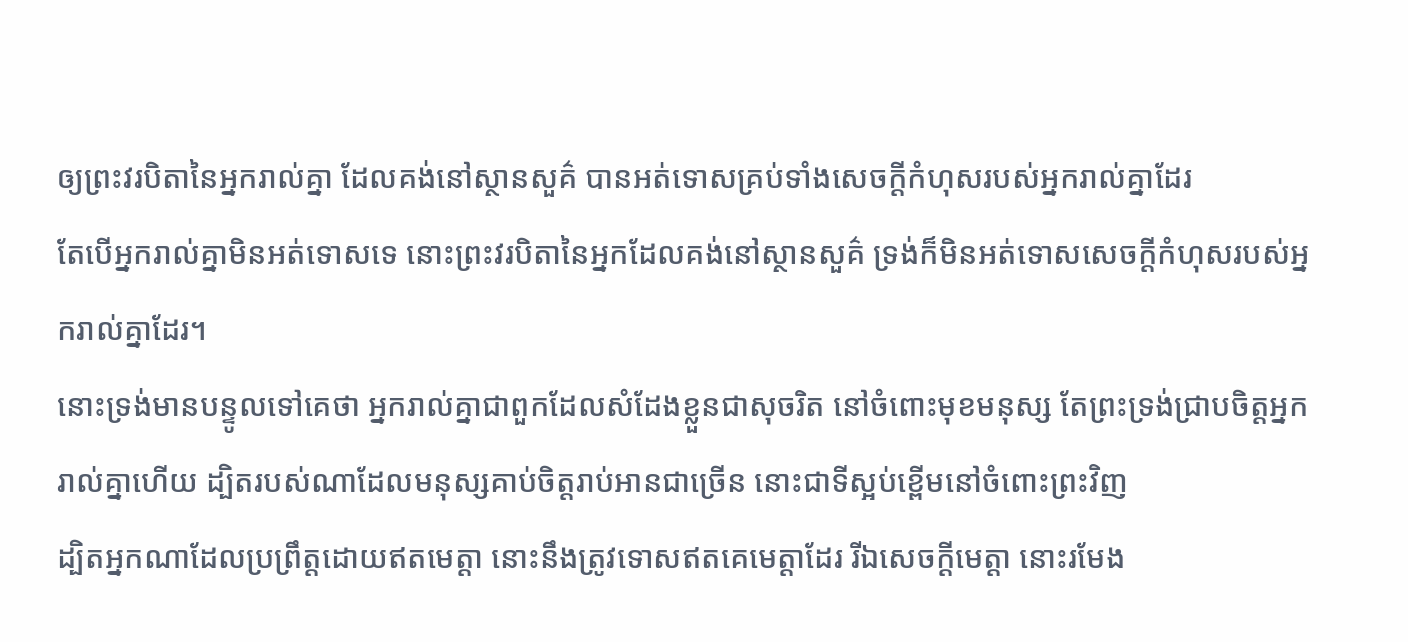ឲ្យព្រះវរបិតានៃអ្នករាល់គ្នា ដែលគង់នៅស្ថានសួគ៌ បានអត់ទោសគ្រប់ទាំងសេចក្ដីកំហុសរបស់អ្នករាល់គ្នាដែរ
តែបើអ្នករាល់គ្នាមិនអត់ទោសទេ នោះព្រះវរបិតានៃអ្នកដែលគង់នៅស្ថានសួគ៌ ទ្រង់ក៏មិនអត់ទោសសេចក្ដីកំហុសរបស់អ្នករាល់គ្នាដែរ។
នោះទ្រង់មានបន្ទូលទៅគេថា អ្នករាល់គ្នាជាពួកដែលសំដែងខ្លួនជាសុចរិត នៅចំពោះមុខមនុស្ស តែព្រះទ្រង់ជ្រាបចិត្តអ្នករាល់គ្នាហើយ ដ្បិតរបស់ណាដែលមនុស្សគាប់ចិត្តរាប់អានជាច្រើន នោះជាទីស្អប់ខ្ពើមនៅចំពោះព្រះវិញ
ដ្បិតអ្នកណាដែលប្រព្រឹត្តដោយឥតមេត្តា នោះនឹងត្រូវទោសឥតគេមេត្តាដែរ រីឯសេចក្ដីមេត្តា នោះរមែង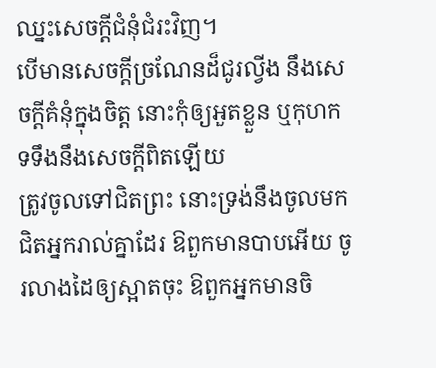ឈ្នះសេចក្ដីជំនុំជំរះវិញ។
បើមានសេចក្ដីច្រណែនដ៏ជូរល្វីង នឹងសេចក្ដីគំនុំក្នុងចិត្ត នោះកុំឲ្យអួតខ្លួន ឬកុហកទទឹងនឹងសេចក្ដីពិតឡើយ
ត្រូវចូលទៅជិតព្រះ នោះទ្រង់នឹងចូលមកជិតអ្នករាល់គ្នាដែរ ឱពួកមានបាបអើយ ចូរលាងដៃឲ្យស្អាតចុះ ឱពួកអ្នកមានចិ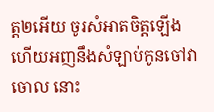ត្ត២អើយ ចូរសំអាតចិត្តឡើង
ហើយអញនឹងសំឡាប់កូនចៅវាចោល នោះ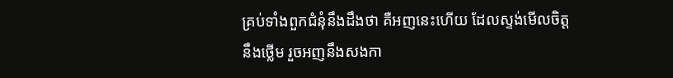គ្រប់ទាំងពួកជំនុំនឹងដឹងថា គឺអញនេះហើយ ដែលស្ទង់មើលចិត្តនឹងថ្លើម រួចអញនឹងសងកា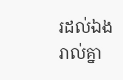រដល់ឯងរាល់គ្នា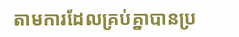តាមការដែលគ្រប់គ្នាបានប្រ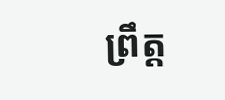ព្រឹត្ត